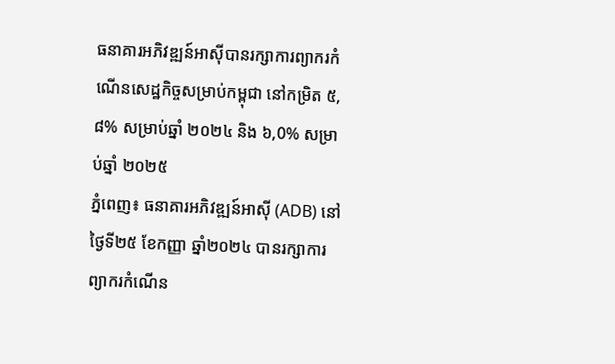ធនាគារអភិវឌ្ឍន៍អាស៊ីបានរក្សាការព្យាករកំណើនសេដ្ឋកិច្ចសម្រាប់កម្ពុជា នៅកម្រិត ៥,៨% សម្រាប់ឆ្នាំ ២០២៤ និង ៦,0% សម្រាប់ឆ្នាំ ២០២៥
ភ្នំពេញ៖ ធនាគារអភិវឌ្ឍន៍អាស៊ី (ADB) នៅថ្ងៃទី២៥ ខែកញ្ញា ឆ្នាំ២០២៤ បានរក្សាការព្យាករកំណើន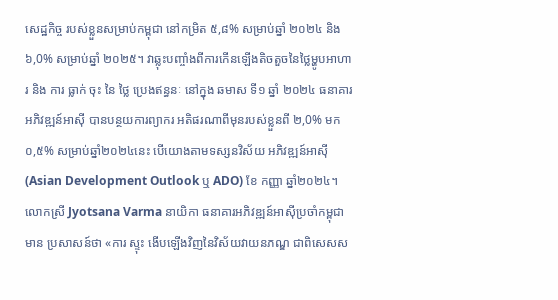សេដ្ឋកិច្ច របស់ខ្លួនសម្រាប់កម្ពុជា នៅកម្រិត ៥,៨% សម្រាប់ឆ្នាំ ២០២៤ និង ៦,0% សម្រាប់ឆ្នាំ ២០២៥។ វាឆ្លុះបញ្ចាំងពីការកើនឡើងតិចតួចនៃថ្លៃម្ហូបអាហារ និង ការ ធ្លាក់ ចុះ នៃ ថ្លៃ ប្រេងឥន្ធនៈ នៅក្នុង ឆមាស ទី១ ឆ្នាំ ២០២៤ ធនាគារអភិវឌ្ឍន៍អាស៊ី បានបន្ថយការព្យាករ អតិផរណាពីមុនរបស់ខ្លួនពី ២,0% មក ០,៥% សម្រាប់ឆ្នាំ២០២៤នេះ បើយោងតាមទស្សនវិស័យ អភិវឌ្ឍន៍អាស៊ី (Asian Development Outlook ឬ ADO) ខែ កញ្ញា ឆ្នាំ២០២៤។
លោកស្រី Jyotsana Varma នាយិកា ធនាគារអភិវឌ្ឍន៍អាស៊ីប្រចាំកម្ពុជា មាន ប្រសាសន៍ថា «ការ ស្ទុះ ងើបឡើងវិញនៃវិស័យវាយនភណ្ឌ ជាពិសេសស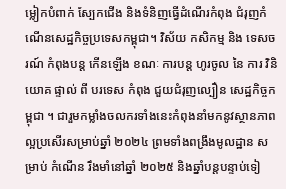ម្លៀកបំពាក់ ស្បែកជើង និងទំនិញធ្វើដំណើរកំពុង ជំរុញកំណើនសេដ្ឋកិច្ចប្រទេសកម្ពុជា។ វិស័យ កសិកម្ម និង ទេសចរណ៍ កំពុងបន្ត កើនឡើង ខណៈ ការបន្ត ហូរចូល នៃ ការ វិនិយោគ ផ្ទាល់ ពី បរទេស កំពុង ជួយជំរុញល្បឿន សេដ្ឋកិច្ចកម្ពុជា ។ ជារួមកម្លាំងចលករទាំងនេះកំពុងនាំមកនូវស្ថានភាពល្អប្រសើរសម្រាប់ឆ្នាំ ២០២៤ ព្រមទាំងពង្រឹងមូលដ្ឋាន សម្រាប់ កំណើន រឹងមាំនៅឆ្នាំ ២០២៥ និងឆ្នាំបន្តបន្ទាប់ទៀ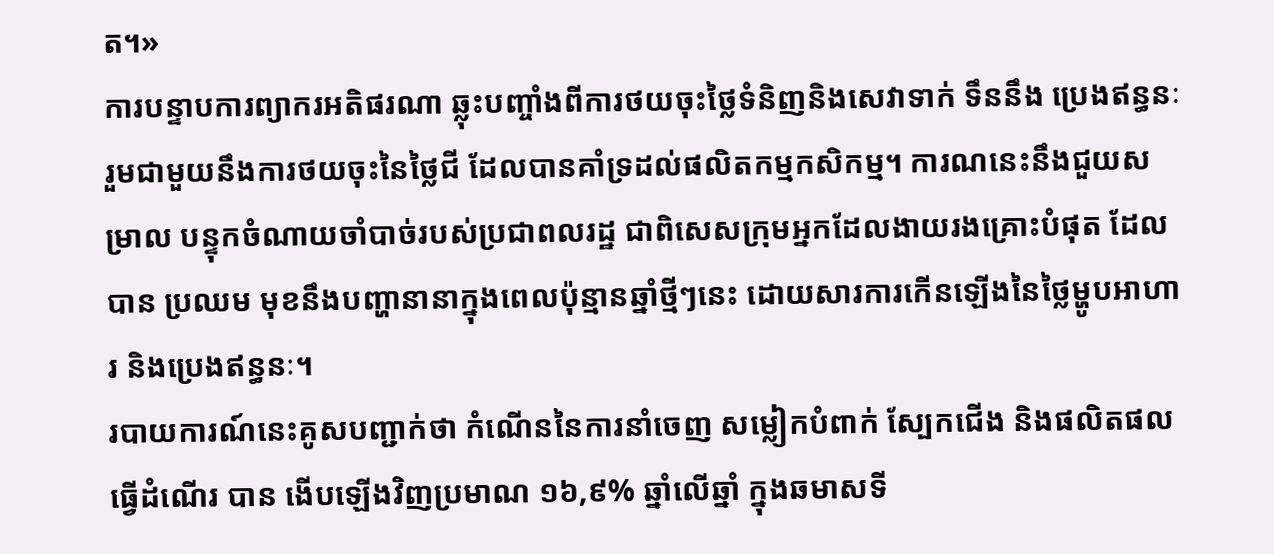ត។»
ការបន្ទាបការព្យាករអតិផរណា ឆ្លុះបញ្ចាំងពីការថយចុះថ្លៃទំនិញនិងសេវាទាក់ ទឹននឹង ប្រេងឥន្ធនៈ រួមជាមួយនឹងការថយចុះនៃថ្លៃជី ដែលបានគាំទ្រដល់ផលិតកម្មកសិកម្ម។ ការណនេះនឹងជួយសម្រាល បន្ទុកចំណាយចាំបាច់របស់ប្រជាពលរដ្ឋ ជាពិសេសក្រុមអ្នកដែលងាយរងគ្រោះបំផុត ដែលបាន ប្រឈម មុខនឹងបញ្ហានានាក្នុងពេលប៉ុន្មានឆ្នាំថ្មីៗនេះ ដោយសារការកើនឡើងនៃថ្លៃម្ហូបអាហារ និងប្រេងឥន្ធនៈ។
របាយការណ៍នេះគូសបញ្ជាក់ថា កំណើននៃការនាំចេញ សម្លៀកបំពាក់ ស្បែកជើង និងផលិតផល ធ្វើដំណើរ បាន ងើបឡើងវិញប្រមាណ ១៦,៩% ឆ្នាំលើឆ្នាំ ក្នុងឆមាសទី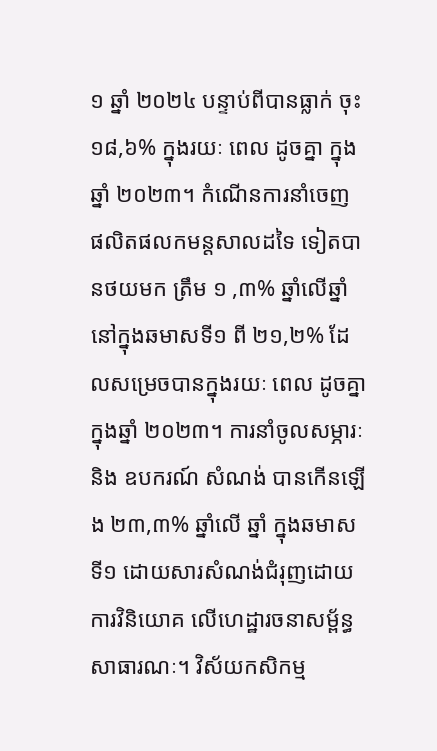១ ឆ្នាំ ២០២៤ បន្ទាប់ពីបានធ្លាក់ ចុះ ១៨,៦% ក្នុងរយៈ ពេល ដូចគ្នា ក្នុងឆ្នាំ ២០២៣។ កំណើនការនាំចេញ ផលិតផលកមន្តសាលដទៃ ទៀតបានថយមក ត្រឹម ១ ,៣% ឆ្នាំលើឆ្នាំ នៅក្នុងឆមាសទី១ ពី ២១,២% ដែលសម្រេចបានក្នុងរយៈ ពេល ដូចគ្នា ក្នុងឆ្នាំ ២០២៣។ ការនាំចូលសម្ភារៈនិង ឧបករណ៍ សំណង់ បានកើនឡើង ២៣,៣% ឆ្នាំលើ ឆ្នាំ ក្នុងឆមាសទី១ ដោយសារសំណង់ជំរុញដោយ ការវិនិយោគ លើហេដ្ឋារចនាសម្ព័ន្ធសាធារណៈ។ វិស័យកសិកម្ម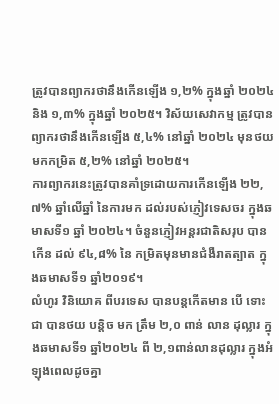ត្រូវបានព្យាករថានឹងកើនឡើង ១,២% ក្នុងឆ្នាំ ២០២៤ និង ១,៣% ក្នុងឆ្នាំ ២០២៥។ វិស័យសេវាកម្ម ត្រូវបានព្យាករថានឹងកើនឡើង ៥,៤% នៅឆ្នាំ ២០២៤ មុនថយមកកម្រិត ៥,២% នៅឆ្នាំ ២០២៥។
ការព្យាករនេះត្រូវបានគាំទ្រដោយការកើនឡើង ២២,៧% ឆ្នាំលើឆ្នាំ នៃការមក ដល់របស់ភ្ញៀវទេសចរ ក្នុងឆមាសទី១ ឆ្នាំ ២០២៤។ ចំនួនភ្ញៀវអន្តរជាតិសរុប បានកើន ដល់ ៩៤,៨% នៃ កម្រិតមុនមានជំងឺរាតត្បាត ក្នុងឆមាសទី១ ឆ្នាំ២០១៩។
លំហូរ វិនិយោគ ពីបរទេស បានបន្តកើតមាន បើ ទោះ ជា បានថយ បន្តិច មក ត្រឹម ២,០ ពាន់ លាន ដុល្លារ ក្នុងឆមាសទី១ ឆ្នាំ២០២៤ ពី ២,១ពាន់លានដុល្លារ ក្នុងអំឡុងពេលដូចគ្នា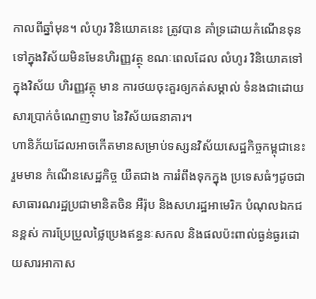កាលពីឆ្នាំមុន។ លំហូរ វិនិយោគនេះ ត្រូវបាន គាំទ្រដោយកំណើនទុនទៅក្នុងវិស័យមិនមែនហិរញ្ញវត្ថុ ខណៈពេលដែល លំហូរ វិនិយោគទៅក្នុងវិស័យ ហិរញ្ញវត្ថុ មាន ការថយចុះគួរឲ្យកត់សម្គាល់ ទំនងជាដោយសារប្រាក់ចំណេញទាប នៃវិស័យធនាគារ។
ហានិភ័យដែលអាចកើតមានសម្រាប់ទស្សនវិស័យសេដ្ឋកិច្ចកម្ពុជានេះរួមមាន កំណើនសេដ្ឋកិច្ច យឺតជាង ការរំពឹងទុកក្នុង ប្រទេសធំៗដូចជា សាធារណរដ្ឋប្រជាមានិតចិន អឺរ៉ុប និងសហរដ្ឋអាមេរិក បំណុលឯកជនខ្ពស់ ការប្រែប្រួលថ្លៃប្រេងឥន្ធនៈសកល និងផលប៉ះពាល់ធ្ងន់ធ្ងរដោយសារអាកាស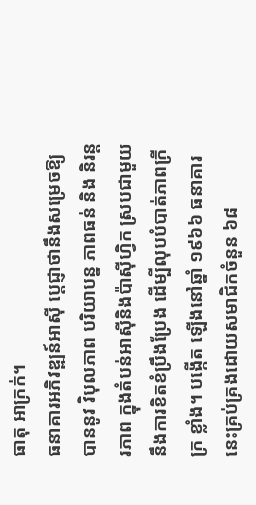ធាតុ អាក្រក់។
ធនាគារអភិវឌ្ឍន៍អាស៊ី ប្តេជ្ញាថានឹងសម្រេចឱ្យបាននូវ វិបុលភាព បរិយាបន្ន ភាពធន់ និង និរន្តរភាព ក្នុងតំបន់អាស៊ីនិងប៉ាស៊ីហ្វិក ស្របជាមួយនឹងការខិតខំប្រឹងប្រែង ដើម្បីលុបបំបាត់ភាពក្រីក្រ ខ្លាំង។ បង្កើត ឡើងនៅឆ្នាំ ១៩៦៦ ធនាគារនេះគ្រប់គ្រងដោយសមាជិកចំនួន ៦៨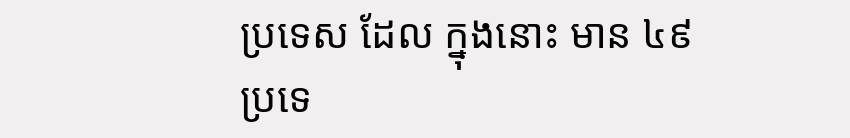ប្រទេស ដែល ក្នុងនោះ មាន ៤៩ ប្រទេ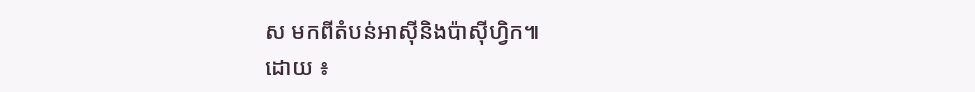ស មកពីតំបន់អាស៊ីនិងប៉ាស៊ីហ្វិក៕
ដោយ ៖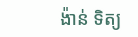ង៉ាន់ ទិត្យ